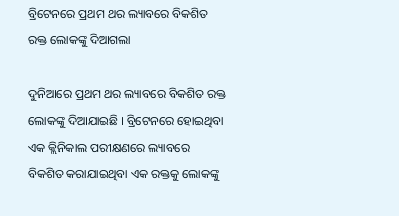ବ୍ରିଟେନରେ ପ୍ରଥମ ଥର ଲ୍ୟାବରେ ବିକଶିତ ରକ୍ତ ଲୋକଙ୍କୁ ଦିଆଗଲା

ଦୁନିଆରେ ପ୍ରଥମ ଥର ଲ୍ୟାବରେ ବିକଶିତ ରକ୍ତ ଲୋକଙ୍କୁ ଦିଆଯାଇଛି । ବ୍ରିଟେନରେ ହୋଇଥିବା ଏକ କ୍ଲିନିକାଲ ପରୀକ୍ଷଣରେ ଲ୍ୟାବରେ ବିକଶିତ କରାଯାଇଥିବା ଏକ ରକ୍ତକୁ ଲୋକଙ୍କୁ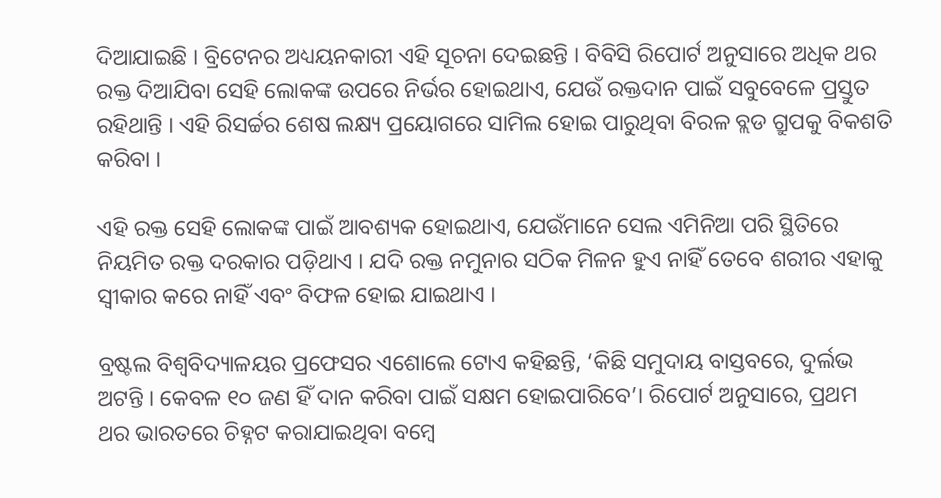ଦିଆଯାଇଛି । ବ୍ରିଟେନର ଅଧ୍ୟୟନକାରୀ ଏହି ସୂଚନା ଦେଇଛନ୍ତି । ବିବିସି ରିପୋର୍ଟ ଅନୁସାରେ ଅଧିକ ଥର ରକ୍ତ ଦିଆଯିବା ସେହି ଲୋକଙ୍କ ଉପରେ ନିର୍ଭର ହୋଇଥାଏ, ଯେଉଁ ରକ୍ତଦାନ ପାଇଁ ସବୁବେଳେ ପ୍ରସ୍ତୁତ ରହିଥାନ୍ତି । ଏହି ରିସର୍ଚ୍ଚର ଶେଷ ଲକ୍ଷ୍ୟ ପ୍ରୟୋଗରେ ସାମିଲ ହୋଇ ପାରୁଥିବା ବିରଳ ବ୍ଲଡ ଗ୍ରୁପକୁ ବିକଶତି କରିବା ।

ଏହି ରକ୍ତ ସେହି ଲୋକଙ୍କ ପାଇଁ ଆବଶ୍ୟକ ହୋଇଥାଏ, ଯେଉଁମାନେ ସେଲ ଏମିନିଆ ପରି ସ୍ଥିତିରେ ନିୟମିତ ରକ୍ତ ଦରକାର ପଡ଼ିଥାଏ । ଯଦି ରକ୍ତ ନମୁନାର ସଠିକ ମିଳନ ହୁଏ ନାହିଁ ତେବେ ଶରୀର ଏହାକୁ ସ୍ୱୀକାର କରେ ନାହିଁ ଏବଂ ବିଫଳ ହୋଇ ଯାଇଥାଏ ।

ବ୍ରଷ୍ଟଲ ବିଶ୍ୱବିଦ୍ୟାଳୟର ପ୍ରଫେସର ଏଶୋଲେ ଟୋଏ କହିଛନ୍ତି, ‘କିଛି ସମୁଦାୟ ବାସ୍ତବରେ, ଦୁର୍ଲଭ ଅଟନ୍ତି । କେବଳ ୧୦ ଜଣ ହିଁ ଦାନ କରିବା ପାଇଁ ସକ୍ଷମ ହୋଇପାରିବେ’। ରିପୋର୍ଟ ଅନୁସାରେ, ପ୍ରଥମ ଥର ଭାରତରେ ଚିହ୍ନଟ କରାଯାଇଥିବା ବମ୍ୱେ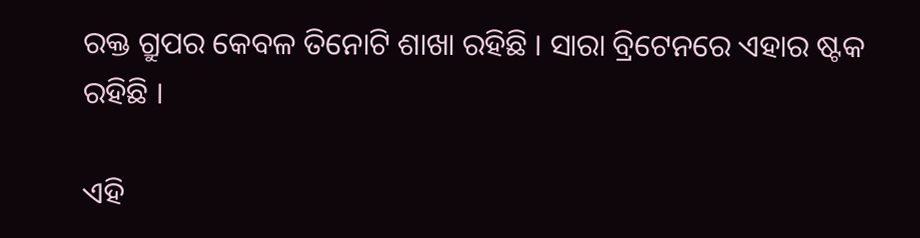ରକ୍ତ ଗ୍ରୁପର କେବଳ ତିନୋଟି ଶାଖା ରହିଛି । ସାରା ବ୍ରିଟେନରେ ଏହାର ଷ୍ଟକ ରହିଛି ।

ଏହି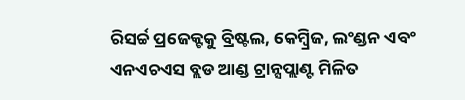ରିସର୍ଚ୍ଚ ପ୍ରଜେକ୍ଟକୁ ବ୍ରିଷ୍ଟଲ, କେମ୍ୱ୍ରିଜ, ଲଂଣ୍ଡନ ଏବଂ ଏନଏଚଏସ ବ୍ଲଡ ଆଣ୍ଡ ଟ୍ରାନ୍ସପ୍ଲାଣ୍ଟ ମିଳିତ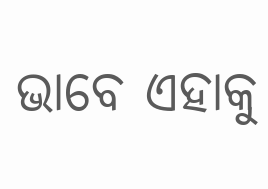ଭାବେ ଏହାକୁ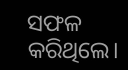ସଫଳ କରିଥିଲେ।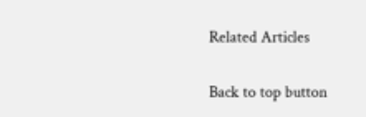Related Articles

Back to top button